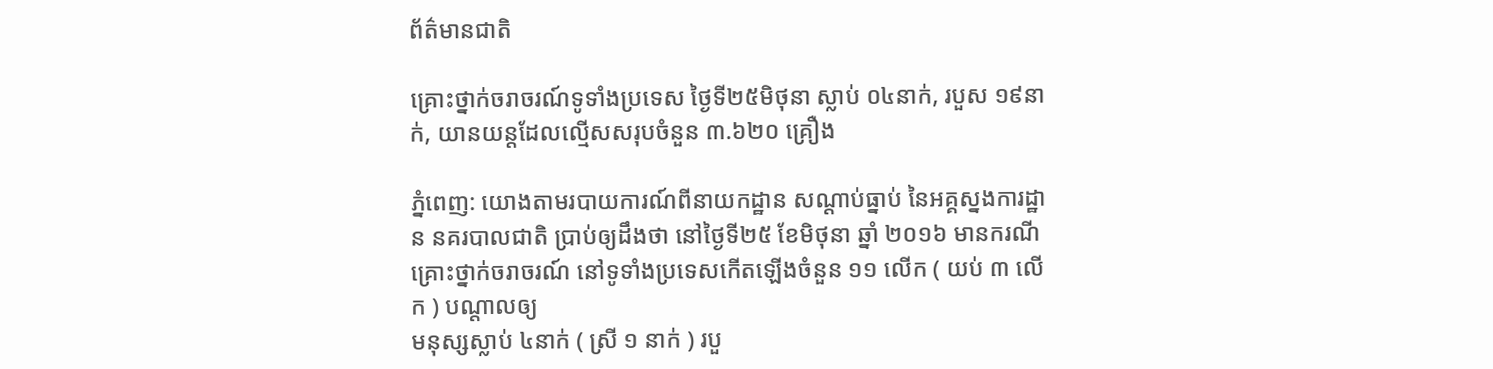ព័ត៌មានជាតិ

គ្រោះថ្នាក់ចរាចរណ៍ទូទាំងប្រទេស ថ្ងៃទី២៥មិថុនា ស្លាប់ ០៤នាក់, របួស ១៩នាក់, យានយន្តដែលល្មើសសរុបចំនួន ៣.៦២០ គ្រឿង

ភ្នំពេញ: យោងតាមរបាយការណ៍ពីនាយកដ្ឋាន សណ្តាប់ធ្នាប់ នៃអគ្គស្នងការដ្ឋាន នគរបាលជាតិ ប្រាប់ឲ្យដឹងថា នៅថ្ងៃទី២៥ ខែមិថុនា ឆ្នាំ ២០១៦ មានករណីគ្រោះថ្នាក់ចរាចរណ៍ នៅទូទាំងប្រទេសកើតឡើងចំនួន ១១ លើក ( យប់ ៣ លើក ) បណ្តាលឲ្យ
មនុស្សស្លាប់ ៤នាក់ ( ស្រី ១ នាក់ ) របួ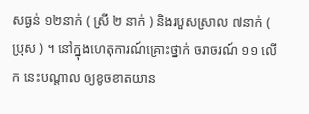សធ្ងន់ ១២នាក់ ( ស្រី ២ នាក់ ) និងរបួសស្រាល ៧នាក់ ( ប្រុស ) ។ នៅក្នុងហេតុការណ៍គ្រោះថ្នាក់ ចរាចរណ៍ ១១ លើក នេះបណ្តាល ឲ្យខូចខាតយាន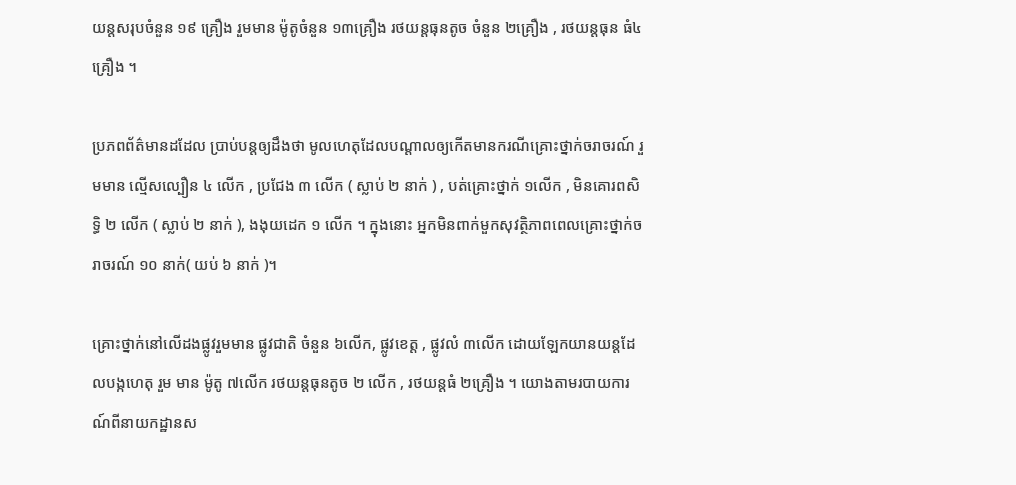យន្តសរុបចំនួន ១៩ គ្រឿង រួមមាន ម៉ូតូចំនួន ១៣គ្រឿង រថយន្តធុនតូច ចំនួន ២គ្រឿង , រថយន្តធុន ធំ៤ គ្រឿង ។

ប្រភពព័ត៌មានដដែល ប្រាប់បន្តឲ្យដឹងថា មូលហេតុដែលបណ្តាលឲ្យកើតមានករណីគ្រោះថ្នាក់ចរាចរណ៍ រួមមាន ល្មើសល្បឿន ៤ លើក , ប្រជែង ៣ លើក ( ស្លាប់ ២ នាក់ ) , បត់គ្រោះថ្នាក់ ១លើក , មិនគោរពសិទ្ធិ ២ លើក ( ស្លាប់ ២ នាក់ ), ងងុយដេក ១ លើក ។ ក្នុងនោះ អ្នកមិនពាក់មួកសុវត្ថិភាពពេលគ្រោះថ្នាក់ចរាចរណ៍ ១០ នាក់( យប់ ៦ នាក់ )។

គ្រោះថ្នាក់នៅលើដងផ្លូវរួមមាន ផ្លូវជាតិ ចំនួន ៦លើក, ផ្លូវខេត្ត , ផ្លូវលំ ៣លើក ដោយឡែកយានយន្តដែលបង្កហេតុ រួម មាន ម៉ូតូ ៧លើក រថយន្តធុនតូច ២ លើក , រថយន្តធំ ២គ្រឿង ។ យោងតាមរបាយការណ៍ពីនាយកដ្ឋានស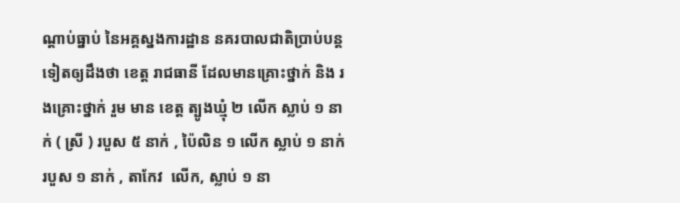ណ្តាប់ធ្នាប់ នៃអគ្គស្នងការដ្ឋាន នគរបាលជាតិប្រាប់បន្តទៀតឲ្យដឹងថា ខេត្ត រាជធានី ដែលមានគ្រោះថ្នាក់ និង រងគ្រោះថ្នាក់ រួម មាន ខេត្ត ត្បូងឃ្មុំ ២ លើក ស្លាប់ ១ នាក់ ( ស្រី ) របួស ៥ នាក់ , ប៉ៃលិន ១ លើក ស្លាប់ ១ នាក់ របួស ១ នាក់ , តាកែវ  លើក, ស្លាប់ ១ នា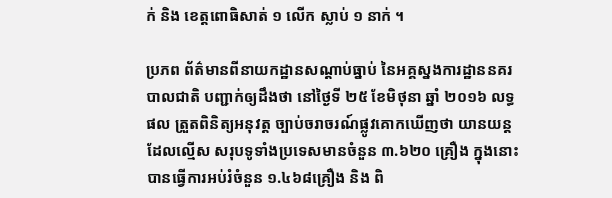ក់ និង ខេត្តពោធិសាត់ ១ លើក ស្លាប់ ១ នាក់ ។

ប្រភព ព័ត៌មានពីនាយកដ្ឋានសណ្តាប់ធ្នាប់ នៃអគ្គស្នងការដ្ឋាននគរបាលជាតិ បញ្ជាក់ឲ្យដឹងថា នៅថ្ងៃទី ២៥ ខែមិថុនា ឆ្នាំ ២០១៦ លទ្ធផល ត្រួតពិនិត្យអនុវត្ត ច្បាប់ចរាចរណ៍ផ្លូវគោកឃើញថា យានយន្តដែលល្មើស សរុបទូទាំងប្រទេសមានចំនួន ៣.៦២០ គ្រឿង ក្នុងនោះ បានធ្វើការអប់រំចំនួន ១.៤៦៨គ្រឿង និង ពិ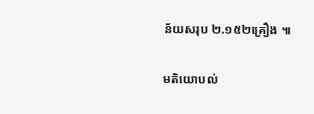ន័យសរុប ២.១៥២គ្រឿង ៕

មតិយោបល់